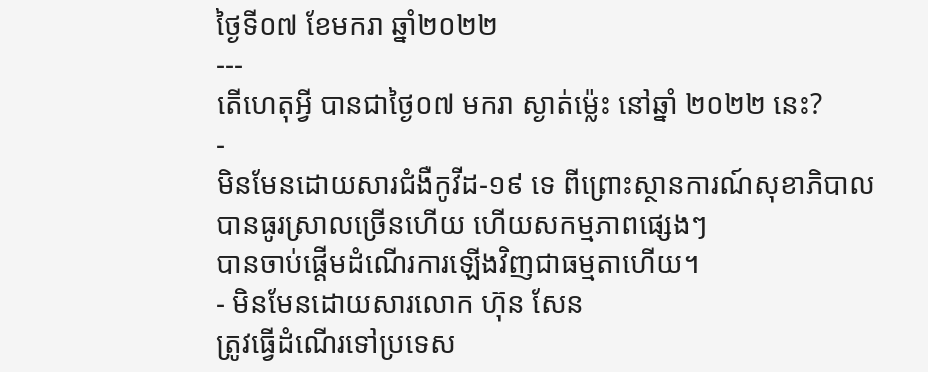ថ្ងៃទី០៧ ខែមករា ឆ្នាំ២០២២
---
តើហេតុអ្វី បានជាថ្ងៃ០៧ មករា ស្ងាត់ម្ល៉េះ នៅឆ្នាំ ២០២២ នេះ?
-
មិនមែនដោយសារជំងឺកូវីដ-១៩ ទេ ពីព្រោះស្ថានការណ៍សុខាភិបាល
បានធូរស្រាលច្រើនហើយ ហើយសកម្មភាពផ្សេងៗ
បានចាប់ផ្តើមដំណើរការឡើងវិញជាធម្មតាហើយ។
- មិនមែនដោយសារលោក ហ៊ុន សែន
ត្រូវធ្វើដំណើរទៅប្រទេស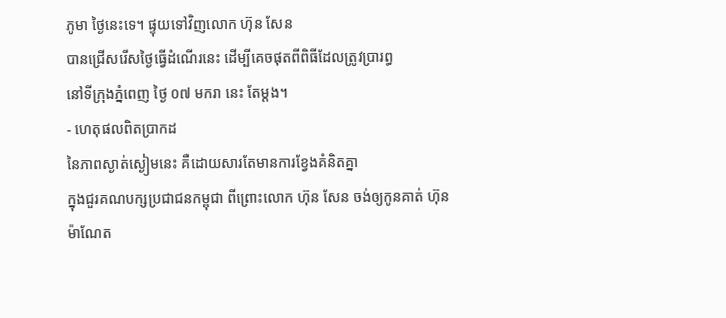ភូមា ថ្ងៃនេះទេ។ ផ្ទុយទៅវិញលោក ហ៊ុន សែន
បានជ្រើសរើសថ្ងៃធ្វើដំណើរនេះ ដើម្បីគេចផុតពីពិធីដែលត្រូវប្រារព្ធ
នៅទីក្រុងភ្នំពេញ ថ្ងៃ ០៧ មករា នេះ តែម្តង។
- ហេតុផលពិតប្រាកដ
នៃភាពស្ងាត់ស្ងៀមនេះ គឺដោយសារតែមានការខ្វែងគំនិតគ្នា
ក្នុងជួរគណបក្សប្រជាជនកម្ពុជា ពីព្រោះលោក ហ៊ុន សែន ចង់ឲ្យកូនគាត់ ហ៊ុន
ម៉ាណែត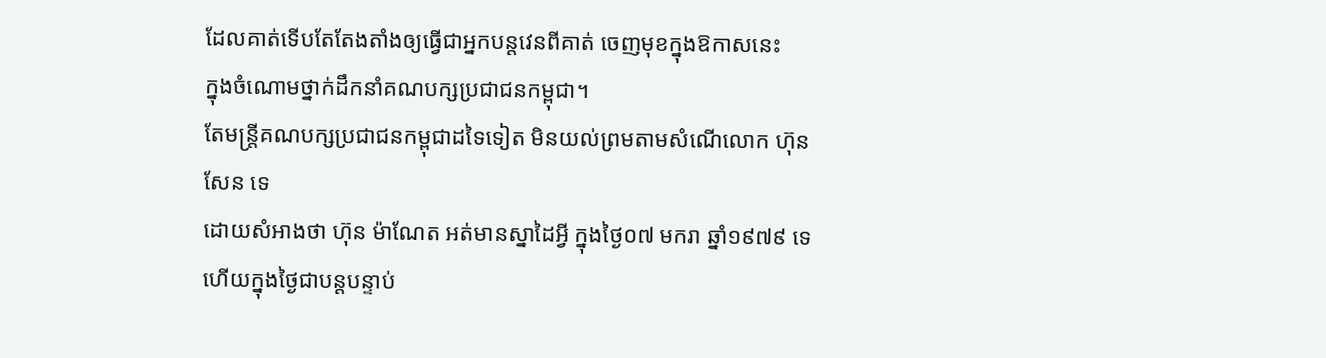ដែលគាត់ទើបតែតែងតាំងឲ្យធ្វើជាអ្នកបន្តវេនពីគាត់ ចេញមុខក្នុងឱកាសនេះ
ក្នុងចំណោមថ្នាក់ដឹកនាំគណបក្សប្រជាជនកម្ពុជា។
តែមន្ត្រីគណបក្សប្រជាជនកម្ពុជាដទៃទៀត មិនយល់ព្រមតាមសំណើលោក ហ៊ុន សែន ទេ
ដោយសំអាងថា ហ៊ុន ម៉ាណែត អត់មានស្នាដៃអ្វី ក្នុងថ្ងៃ០៧ មករា ឆ្នាំ១៩៧៩ ទេ
ហើយក្នុងថ្ងៃជាបន្តបន្ទាប់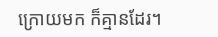ក្រោយមក ក៏គ្មានដែរ។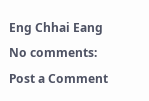Eng Chhai Eang
No comments:
Post a Comment